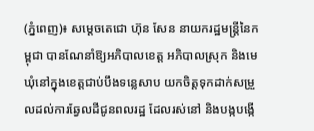(ភ្នំពេញ)៖ សម្តេចតេជោ ហ៊ុន សែន នាយករដ្ឋមន្រ្តីនៃកម្ពុជា បានណែនាំឱ្យអភិបាលខេត្ត អភិបាលស្រុក និងមេឃុំនៅក្នុងខេត្តជាប់បឹងទន្លេសាប យកចិត្តទុកដាក់សម្រួលដល់ការឆ្វែលដីជូនពលរដ្ឋ ដែលរស់នៅ និងបង្កបង្កើ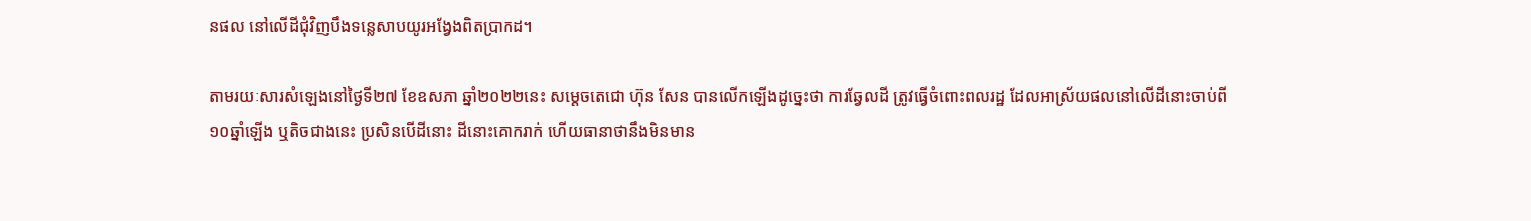នផល នៅលើដីជុំវិញបឹងទន្លេសាបយូរអង្វែងពិតប្រាកដ។

តាមរយៈសារសំឡេងនៅថ្ងៃទី២៧ ខែឧសភា ឆ្នាំ២០២២នេះ សម្តេចតេជោ ហ៊ុន សែន បានលើកឡើងដូច្នេះថា ការឆ្វែលដី ត្រូវធ្វើចំពោះពលរដ្ឋ ដែលអាស្រ័យផលនៅលើដីនោះចាប់ពី១០ឆ្នាំឡើង ឬតិចជាងនេះ ប្រសិនបើដីនោះ ដីនោះគោករាក់ ហើយធានាថានឹងមិនមាន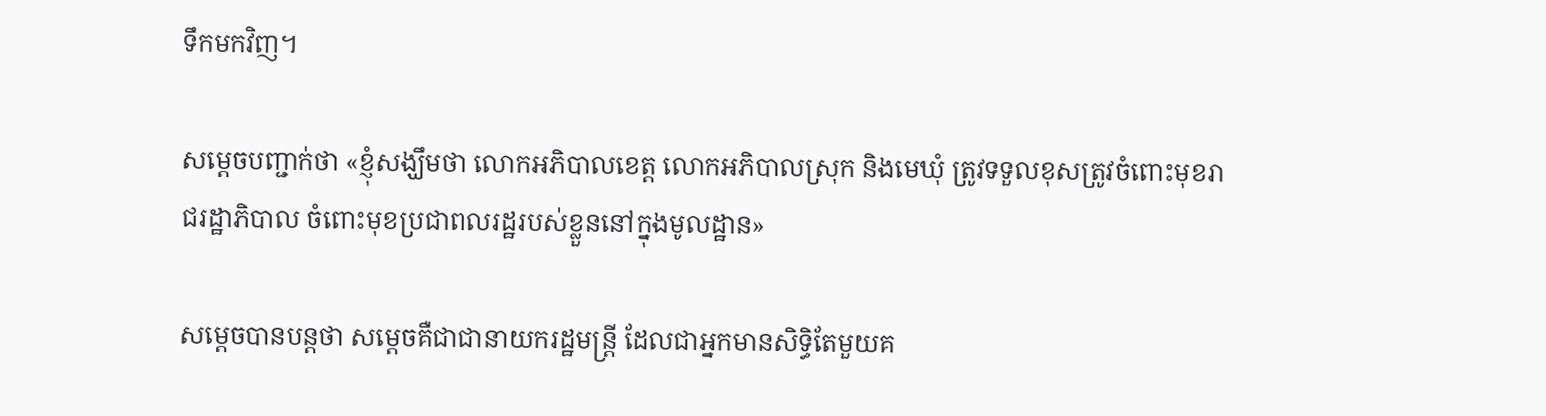ទឹកមកវិញ។

សម្តេចបញ្ជាក់ថា «ខ្ញុំសង្ឃឹមថា លោកអភិបាលខេត្ត លោកអភិបាលស្រុក និងមេឃុំ ត្រូវទទួលខុសត្រូវចំពោះមុខរាជរដ្ឋាភិបាល ចំពោះមុខប្រជាពលរដ្ឋរបស់ខ្លួននៅក្នុងមូលដ្ឋាន»

សម្តេចបានបន្តថា សម្តេចគឺជាជានាយករដ្ឋមន្រ្តី ដែលជាអ្នកមានសិទ្ធិតែមួយគ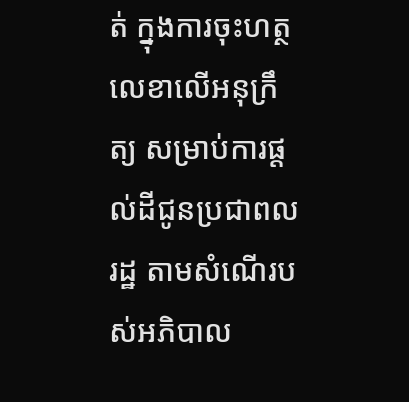ត់ ក្នុងការចុះហត្ថលេខាលើអនុក្រឹត្យ សម្រាប់ការផ្តល់ដីជូនប្រជាពលរដ្ឋ តាមសំណើរបស់អភិបាល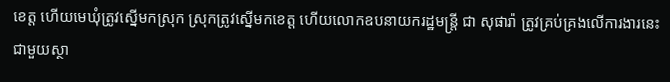ខេត្ត ហើយមេឃុំត្រូវស្នើមកស្រុក ស្រុកត្រូវស្នើមកខេត្ត ហើយលោកឧបនាយករដ្ឋមន្រ្តី ជា សុផារ៉ា ត្រូវគ្រប់គ្រងលើការងារនេះជាមួយស្ថា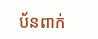ប័នពាក់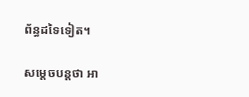ព័ន្ធដទៃទៀត។

សម្តេចបន្តថា អា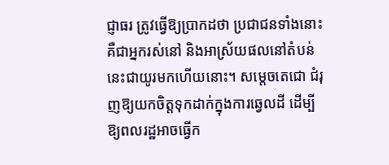ជ្ញាធរ ត្រូវធ្វើឱ្យប្រាកដថា ប្រជាជនទាំងនោះ គឺជាអ្នករស់នៅ និងអាស្រ័យផលនៅតំបន់នេះជាយូរមកហើយនោះ។ សម្តេចតេជោ ជំរុញឱ្យយកចិត្តទុកដាក់ក្នុងការឆ្វេលដី ដើម្បីឱ្យពលរដ្ឋអាចធ្វើក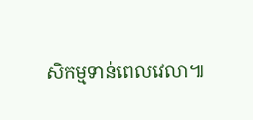សិកម្មទាន់ពេលវេលា៕